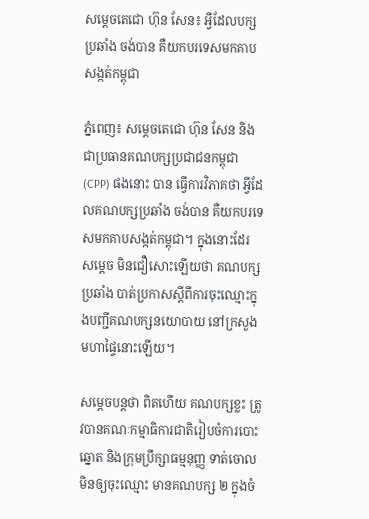សម្ដេចតេជោ ហ៊ុន សែន៖ អ្វីដែលបក្សប្រឆាំង ចង់បាន គឺយកបរទេសមកគាបសង្កត់កម្ពុជា

ភ្នំពេញ៖ សម្ដេចតេជោ ហ៊ុន សែន និងជាប្រធានគណបក្សប្រជាជនកម្ពុជា (CPP) ផងនោះ បាន ធ្វើការវិភាគថា អ្វីដែលគណបក្សប្រឆាំង ចង់បាន គឺយកបរទេសមកគាបសង្កត់កម្ពុជា។ ក្នុងនោះដែរ សម្ដេច មិនជឿសោះឡើយថា គណបក្សប្រឆាំង បាត់ប្រកាសស្ដីពីការចុះឈ្មោះក្នុងបញ្ជីគណបក្សនយោបាយ នៅក្រសួងមហាផ្ទៃនោះឡើយ។

សម្ដេចបន្តថា ពិតហើយ គណបក្សខ្លះ ត្រូវបានគណៈកម្មាធិការជាតិរៀបចំការបោះឆ្នោត និងក្រុមប្រឹក្សាធម្មនុញ្ញ ទាត់ចោលមិនឲ្យចុះឈ្មោះ មានគណបក្ស ២ ក្នុងចំ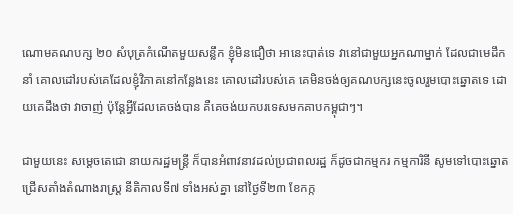ណោមគណបក្ស ២០ សំបុត្រកំណើតមួយសន្លឹក ខ្ញុំមិនជឿថា អានេះបាត់ទេ វានៅជាមួយអ្នកណាម្នាក់ ដែលជាមេដឹកនាំ គោលដៅរបស់គេដែលខ្ញុំវិភាគនៅកន្លែងនេះ គោលដៅរបស់គេ គេមិនចង់ឲ្យគណបក្សនេះចូលរួមបោះឆ្នោតទេ ដោយគេដឹងថា វាចាញ់ ប៉ុន្តែអ្វីដែលគេចង់បាន គឺគេចង់យកបរទេសមកគាបកម្ពុជាៗ។

ជាមួយនេះ សម្ដេចតេជោ នាយករដ្ឋមន្ត្រី ក៏បានអំពាវនាវដល់ប្រជាពលរដ្ឋ ក៏ដូចជាកម្មករ កម្មការិនី សូមទៅបោះឆ្នោតជ្រើសតាំងតំណាងរាស្រ្ដ នីតិកាលទី៧ ទាំងអស់គ្នា នៅថ្ងៃទី២៣ ខែកក្ក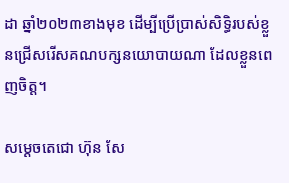ដា ឆ្នាំ២០២៣ខាងមុខ ដើម្បីប្រើប្រាស់សិទ្ធិរបស់ខ្លួនជ្រើសរើសគណបក្សនយោបាយណា ដែលខ្លួនពេញចិត្ត។

សម្ដេចតេជោ ហ៊ុន សែ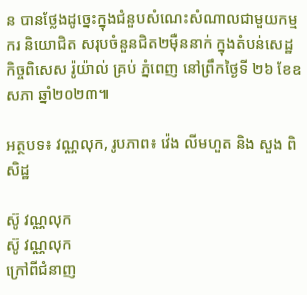ន បានថ្លែងដូច្នេះក្នុងជំនួបសំណេះសំណាលជាមួយកម្មករ និយោជិត សរុបចំនួនជិត២ម៉ឺននាក់ ក្នុងតំបន់សេដ្ឋកិច្ចពិសេស រ៉ូយ៉ាល់ គ្រប់ ភ្នំពេញ នៅព្រឹកថ្ងៃទី ២៦ ខែឧសភា ឆ្នាំ២០២៣៕

អត្ថបទ៖ វណ្ណលុក, រូបភាព៖ វ៉េង លីមហួត និង សួង ពិសិដ្ឋ

ស៊ូ វណ្ណលុក
ស៊ូ វណ្ណលុក
ក្រៅពីជំនាញ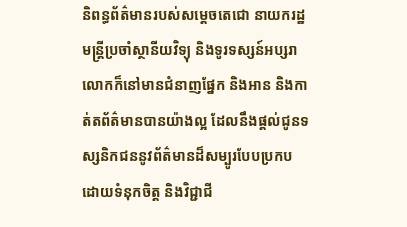និពន្ធព័ត៌មានរបស់សម្ដេចតេជោ នាយករដ្ឋមន្ត្រីប្រចាំស្ថានីយវិទ្យុ និងទូរទស្សន៍អប្សរា លោកក៏នៅមានជំនាញផ្នែក និងអាន និងកាត់តព័ត៌មានបានយ៉ាងល្អ ដែលនឹងផ្ដល់ជូនទស្សនិកជននូវព័ត៌មានដ៏សម្បូរបែបប្រកបដោយទំនុកចិត្ត និងវិជ្ជាជី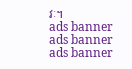វៈ។
ads banner
ads banner
ads banner